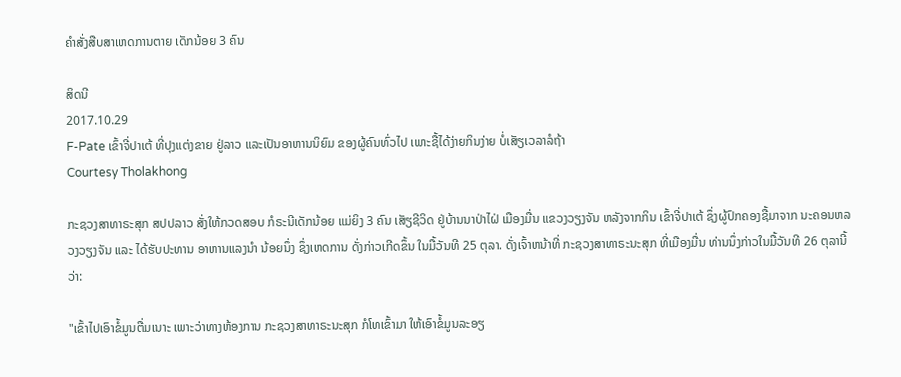ຄໍາສັ່ງສືບສາເຫດການຕາຍ ເດັກນ້ອຍ 3 ຄົນ

ສິດນີ
2017.10.29
F-Pate ເຂົ້າຈີ່ປາເຕ້ ທີ່ປຸງແຕ່ງຂາຍ ຢູ່ລາວ ແລະເປັນອາຫານນິຍົມ ຂອງຜູ້ຄົນທົ່ວໄປ ເພາະຊື້ໄດ້ງ່າຍກິນງ່າຍ ບໍ່ເສັຽເວລາລໍຖ້າ
Courtesy Tholakhong

ກະຊວງສາທາຣະສຸກ ສປປລາວ ສັ່ງໃຫ້ກວດສອບ ກໍຣະນີເດັກນ້ອຍ ແມ່ຍິງ 3 ຄົນ ເສັຽຊີວິດ ຢູ່ບ້ານນາປ່າໄຝ່ ເມືອງມື່ນ ແຂວງວຽງຈັນ ຫລັງຈາກກິນ ເຂົ້າຈີ່ປາເຕ້ ຊຶ່ງຜູ້ປົກຄອງຊື້ມາຈາກ ນະຄອນຫລວງວຽງຈັນ ແລະ ໄດ້ຮັບປະທານ ອາຫານແລງນໍາ ນ້ອຍນຶ່ງ ຊຶ່ງເຫດການ ດັ່ງກ່າວເກີດຂຶ້ນ ໃນມື້ວັນທີ 25 ຕຸລາ. ດັ່ງເຈົ້າຫນ້າທີ່ ກະຊວງສາທາຣະນະສຸກ ທີ່ເມືອງມື່ນ ທ່ານນຶ່ງກ່າວໃນມື້ວັນທີ 26 ຕຸລານີ້ວ່າ:

"ເຂົ້າໄປເອົາຂໍ້ມູນຕື່ມເນາະ ເພາະວ່າທາງຫ້ອງການ ກະຊວງສາທາຣະນະສຸກ ກໍໂທເຂົ້າມາ ໃຫ້ເອົາຂໍ້ມູນລະອຽ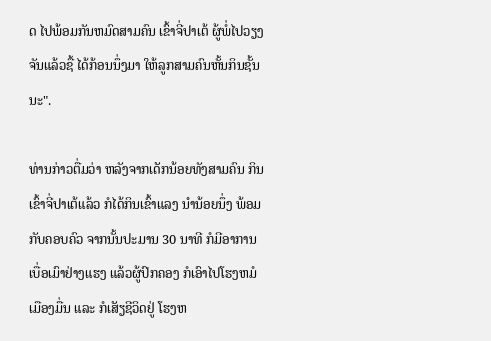ດ ໄປພ້ອມກັນຫມົດສາມຄົນ ເຂົ້າຈີ່ປາເຕ້ ຜູ້ພໍ່ໄປວຽງຈັນແລ້ວຊື້ ໄດ້ກ້ອນນຶ່ງມາ ໃຫ້ລູກສາມຄົນຫັ້ນກິນຊັ້ນນະ".

ທ່ານກ່າວຕື່ມວ່າ ຫລັງຈາກເດັກນ້ອຍທັງສາມຄົນ ກິນເຂົ້າຈີ່ປາເຕ້ແລ້ວ ກໍໄດ້ກິນເຂົ້າແລງ ນໍານ້ອຍນຶ່ງ ພ້ອມກັບຄອບຄົວ ຈາກນັ້ນປະມານ 30 ນາທີ ກໍມີອາການເບື່ອເມົາຢ່າງແຮງ ແລ້ວຜູ້ປົກຄອງ ກໍເອົາໄປໂຮງຫມໍ ເມືອງມື່ນ ແລະ ກໍເສັຽຊີວິດຢູ່ ໂຮງຫ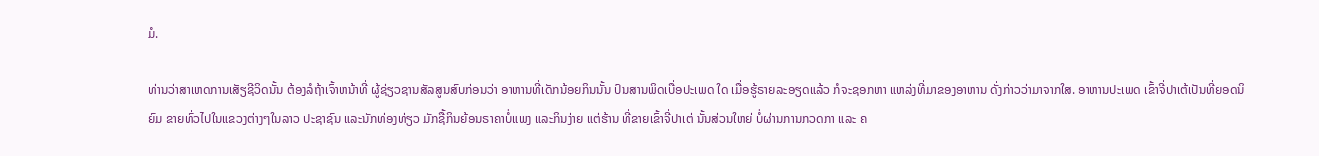ມໍ.

ທ່ານວ່າສາເຫດການເສັຽຊີວິດນັ້ນ ຕ້ອງລໍຖ້າເຈົ້າຫນ້າທີ່ ຜູ້ຊ່ຽວຊານສັລສູນສົບກ່ອນວ່າ ອາຫານທີ່ເດັກນ້ອຍກິນນັ້ນ ປົນສານພິດເບື່ອປະເພດ ໃດ ເມື່ອຮູ້ຣາຍລະອຽດແລ້ວ ກໍຈະຊອກຫາ ແຫລ່ງທີ່ມາຂອງອາຫານ ດັ່ງກ່າວວ່າມາຈາກໃສ. ອາຫານປະເພດ ເຂົ້າຈີ່ປາເຕ້ເປັນທີ່ຍອດນິຍົມ ຂາຍທົ່ວໄປໃນແຂວງຕ່າງໆໃນລາວ ປະຊາຊົນ ແລະນັກທ່ອງທ່ຽວ ມັກຊື້ກິນຍ້ອນຣາຄາບໍ່ແພງ ແລະກິນງ່າຍ ແຕ່ຮ້ານ ທີ່ຂາຍເຂົ້າຈີ່ປາເຕ່ ນັ້ນສ່ວນໃຫຍ່ ບໍ່ຜ່ານການກວດກາ ແລະ ຄ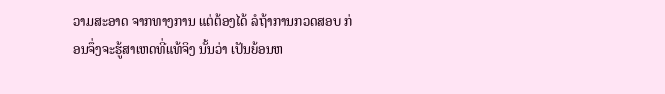ວາມສະອາດ ຈາກທາງການ ແຕ່ຕ້ອງໄດ້ ລໍຖ້າການກວດສອບ ກ່ອນຈຶ່ງຈະຮູ້ສາເຫດທີ່ແທ້ຈິງ ນັ້ນວ່າ ເປັນຍ້ອນຫ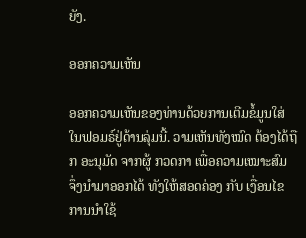ຍັງ.

ອອກຄວາມເຫັນ

ອອກຄວາມເຫັນຂອງທ່ານດ້ວຍການເຕີມຂໍ້ມູນໃສ່ໃນຟອມຣ໌ຢູ່ດ້ານລຸ່ມນີ້. ວາມເຫັນທັງໝົດ ຕ້ອງໄດ້ຖືກ ອະນຸມັດ ຈາກຜູ້ ກວດກາ ເພື່ອຄວາມເໝາະສົມ ຈຶ່ງນໍາມາອອກໄດ້ ທັງໃຫ້ສອດຄ່ອງ ກັບ ເງື່ອນໄຂ ການນຳໃຊ້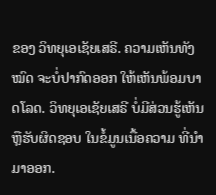ຂອງ ວິທຍຸເອເຊັຍເສຣີ. ຄວາມເຫັນທັງໝົດ ຈະບໍ່ປາກົດອອກ ໃຫ້ເຫັນພ້ອມບາດໂລດ. ວິທຍຸເອເຊັຍເສຣີ ບໍ່ມີສ່ວນຮູ້ເຫັນ ຫຼືຮັບຜິດຊອບ ໃນຂໍ້ມູນເນື້ອຄວາມ ທີ່ນໍາມາອອກ.